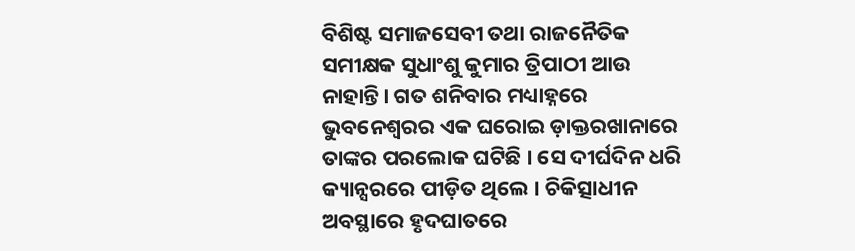ବିଶିଷ୍ଟ ସମାଜସେବୀ ତଥା ରାଜନୈତିକ ସମୀକ୍ଷକ ସୁଧାଂଶୁ କୁମାର ତ୍ରିପାଠୀ ଆଉ ନାହାନ୍ତି। ଗତ ଶନିବାର ମଧ୍ୟାହ୍ନରେ ଭୁବନେଶ୍ୱରର ଏକ ଘରୋଇ ଡ଼ାକ୍ତରଖାନାରେ ତାଙ୍କର ପରଲୋକ ଘଟିଛି । ସେ ଦୀର୍ଘଦିନ ଧରି କ୍ୟାନ୍ସରରେ ପୀଡ଼ିତ ଥିଲେ । ଚିକିତ୍ସାଧୀନ ଅବସ୍ଥାରେ ହୃଦଘାତରେ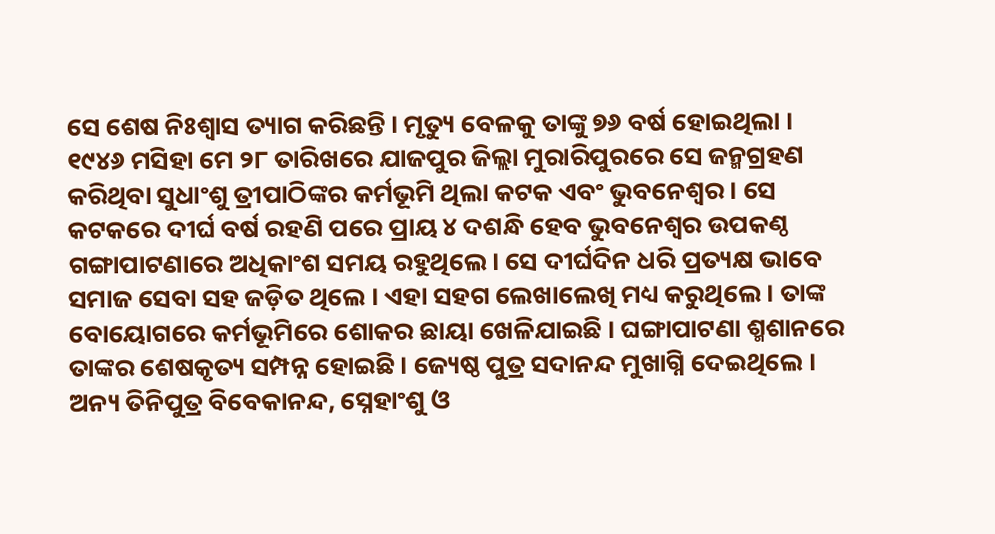ସେ ଶେଷ ନିଃଶ୍ୱାସ ତ୍ୟାଗ କରିଛନ୍ତି । ମୃତ୍ୟୁ ବେଳକୁ ତାଙ୍କୁ ୭୬ ବର୍ଷ ହୋଇଥିଲା ।
୧୯୪୬ ମସିହା ମେ ୨୮ ତାରିଖରେ ଯାଜପୁର ଜିଲ୍ଲା ମୁରାରିପୁରରେ ସେ ଜନ୍ମଗ୍ରହଣ କରିଥିବା ସୁଧାଂଶୁ ତ୍ରୀପାଠିଙ୍କର କର୍ମଭୂମି ଥିଲା କଟକ ଏବଂ ଭୁବନେଶ୍ବର । ସେ କଟକରେ ଦୀର୍ଘ ବର୍ଷ ରହଣି ପରେ ପ୍ରାୟ ୪ ଦଶନ୍ଧି ହେବ ଭୁବନେଶ୍ୱର ଉପକଣ୍ଠ ଗଙ୍ଗାପାଟଣାରେ ଅଧିକାଂଶ ସମୟ ରହୁଥିଲେ। ସେ ଦୀର୍ଘଦିନ ଧରି ପ୍ରତ୍ୟକ୍ଷ ଭାବେ ସମାଜ ସେବା ସହ ଜଡ଼ିତ ଥିଲେ । ଏହା ସହଗ ଲେଖାଲେଖି ମଧ୍ୟ କରୁଥିଲେ । ତାଙ୍କ ବୋୟୋଗରେ କର୍ମଭୂମିରେ ଶୋକର ଛାୟା ଖେଳିଯାଇଛି । ଘଙ୍ଗାପାଟଣା ଶ୍ମଶାନରେ ତାଙ୍କର ଶେଷକୃତ୍ୟ ସମ୍ପନ୍ନ ହୋଇଛି । ଜ୍ୟେଷ୍ଠ ପୁତ୍ର ସଦାନନ୍ଦ ମୁଖାଗ୍ନି ଦେଇଥିଲେ । ଅନ୍ୟ ତିନିପୁତ୍ର ବିବେକାନନ୍ଦ, ସ୍ନେହାଂଶୁ ଓ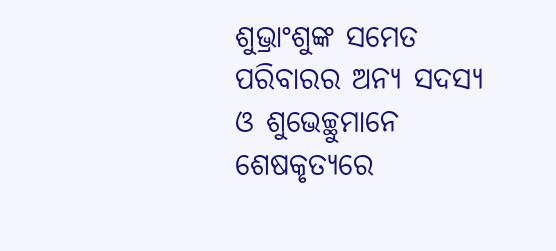ଶୁଭ୍ରାଂଶୁଙ୍କ ସମେତ ପରିବାରର ଅନ୍ୟ ସଦସ୍ୟ ଓ ଶୁଭେଚ୍ଛୁମାନେ ଶେଷକୃତ୍ୟରେ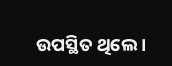ଉପସ୍ଥିତ ଥିଲେ ।